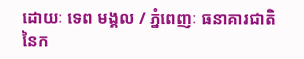ដោយៈ ទេព មង្គល / ភ្នំពេញៈ ធនាគារជាតិនៃក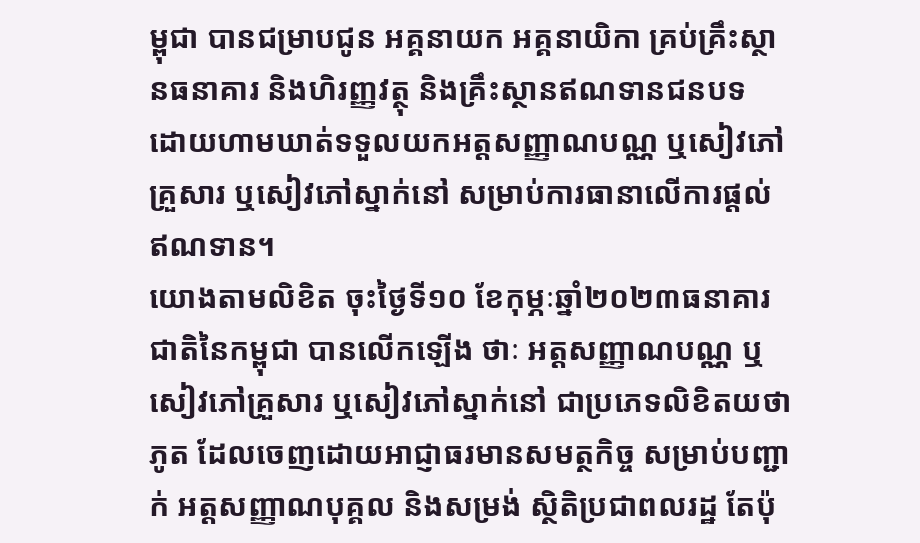ម្ពុជា បានជម្រាបជូន អគ្គនាយក អគ្គនាយិកា គ្រប់គ្រឹះស្ថានធនាគារ និងហិរញ្ញវត្ថុ និងគ្រឹះស្ថានឥណទានជនបទ ដោយហាមឃាត់ទទួលយកអត្តសញ្ញាណបណ្ណ ឬសៀវភៅគ្រួសារ ឬសៀវភៅស្នាក់នៅ សម្រាប់ការធានាលើការផ្ដល់ឥណទាន។
យោងតាមលិខិត ចុះថ្ងៃទី១០ ខែកុម្ភៈឆ្នាំ២០២៣ធនាគារជាតិនៃកម្ពុជា បានលើកឡើង ថាៈ អត្តសញ្ញាណបណ្ណ ឬសៀវភៅគ្រួសារ ឬសៀវភៅស្នាក់នៅ ជាប្រភេទលិខិតយថាភូត ដែលចេញដោយអាជ្ញាធរមានសមត្ថកិច្ច សម្រាប់បញ្ជាក់ អត្តសញ្ញាណបុគ្គល និងសម្រង់ ស្ថិតិប្រជាពលរដ្ឋ តែប៉ុ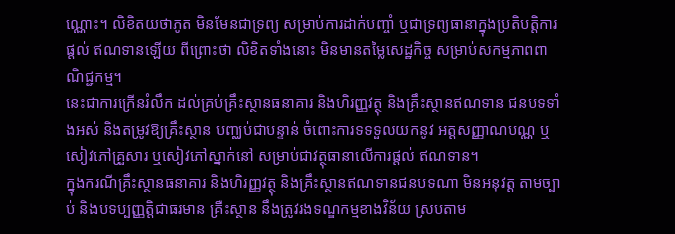ណ្ណោះ។ លិខិតយថាភូត មិនមែនជាទ្រព្យ សម្រាប់ការដាក់បញ្ចាំ ឬជាទ្រព្យធានាក្នុងប្រតិបត្តិការផ្ដល់ ឥណទានឡើយ ពីព្រោះថា លិខិតទាំងនោះ មិនមានតម្លៃសេដ្ឋកិច្ច សម្រាប់សកម្មភាពពាណិជ្ជកម្ម។
នេះជាការក្រើនរំលឹក ដល់គ្រប់គ្រឹះស្ថានធនាគារ និងហិរញ្ញវត្ថុ និងគ្រឹះស្ថានឥណទាន ជនបទទាំងអស់ និងតម្រូវឱ្យគ្រឹះស្ថាន បញ្ឈប់ជាបន្ទាន់ ចំពោះការទទទួលយកនូវ អត្តសញ្ញាណបណ្ណ ឬសៀវភៅគ្រួសារ ឬសៀវភៅស្នាក់នៅ សម្រាប់ជាវត្ថុធានាលើការផ្ដល់ ឥណទាន។
ក្នុងករណីគ្រឹះស្ថានធនាគារ និងហិរញ្ញវត្ថុ និងគ្រឹះស្ថានឥណទានជនបទណា មិនអនុវត្ត តាមច្បាប់ និងបទប្បញ្ញត្តិជាធរមាន គ្រឺះស្ថាន នឹងត្រូវរងទណ្ឌកម្មខាងវិន័យ ស្របតាម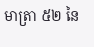មាត្រា ៥២ នៃ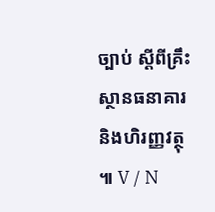ច្បាប់ ស្ដីពីគ្រឹះស្ថានធនាគារ និងហិរញ្ញវត្ថុ ៕ V / N